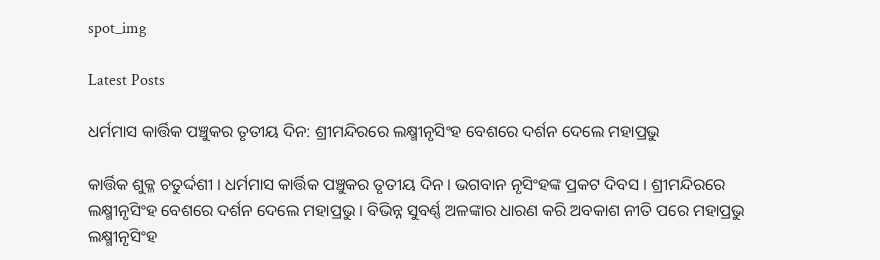spot_img

Latest Posts

ଧର୍ମମାସ କାର୍ତ୍ତିକ ପଞ୍ଚୁକର ତୃତୀୟ ଦିନ: ଶ୍ରୀମନ୍ଦିରରେ ଲକ୍ଷ୍ମୀନୃସିଂହ ବେଶରେ ଦର୍ଶନ ଦେଲେ ମହାପ୍ରଭୁ

କାର୍ତ୍ତିକ ଶୁକ୍ଳ ଚତୁର୍ଦ୍ଦଶୀ । ଧର୍ମମାସ କାର୍ତ୍ତିକ ପଞ୍ଚୁକର ତୃତୀୟ ଦିନ । ଭଗବାନ ନୃସିଂହଙ୍କ ପ୍ରକଟ ଦିବସ । ଶ୍ରୀମନ୍ଦିରରେ ଲକ୍ଷ୍ମୀନୃସିଂହ ବେଶରେ ଦର୍ଶନ ଦେଲେ ମହାପ୍ରଭୁ । ବିଭିନ୍ନ ସୁବର୍ଣ୍ଣ ଅଳଙ୍କାର ଧାରଣ କରି ଅବକାଶ ନୀତି ପରେ ମହାପ୍ରଭୁ ଲକ୍ଷ୍ମୀନୃସିଂହ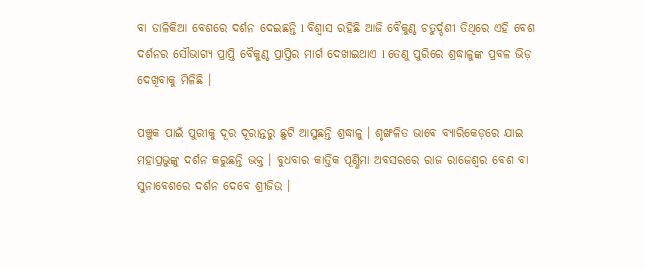ବା ଡାଳିକିଆ ବେଶରେ ଦର୍ଶନ ଦେଇଛନ୍ତି l ବିଶ୍ୱାସ ରହିଛି ଆଜି ବୈକୁଣ୍ଠ ଚତୁର୍ଦ୍ଦଶୀ ତିଥିରେ ଏହି ବେଶ ଦର୍ଶନର ସୌଭାଗ୍ୟ ପ୍ରାପ୍ତି ବୈକୁଣ୍ଠ ପ୍ରାପ୍ତିର ମାର୍ଗ ଦେଖାଇଥାଏ l ତେଣୁ ପୁରିରେ ଶ୍ରଦ୍ଧାଳୁଙ୍କ ପ୍ରବଳ ଭିଡ଼ ଦେଖିବାକୁ ମିଳିଛି ।

ପଞ୍ଚୁକ ପାଇଁ ପୁରୀକୁ ଦୂର ଦୂରାନ୍ତରୁ ଛୁଟି ଆସୁଛନ୍ତି ଶ୍ରଦ୍ଧାଳୁ । ଶୃଙ୍ଖଳିତ ଭାବେ ବ୍ୟାରିକେଡ଼ରେ ଯାଇ ମହାପ୍ରଭୁଙ୍କୁ ଦର୍ଶନ କରୁଛନ୍ତି ଭକ୍ତ । ବୁଧବାର କାର୍ତ୍ତିକ ପୂର୍ଣ୍ଣିମା ଅବସରରେ ରାଜ ରାଜେଶ୍ୱର ବେଶ ବା ସୁନାବେଶରେ ଦର୍ଶନ ଦେବେ ଶ୍ରୀଜିଉ ।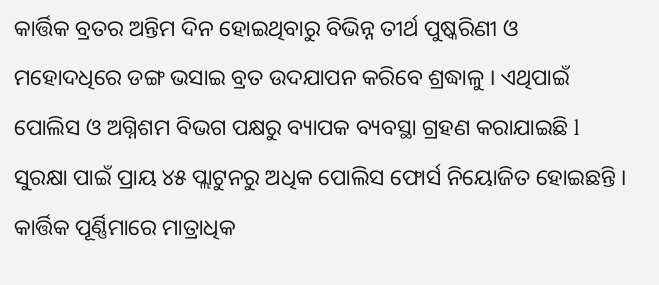କାର୍ତ୍ତିକ ବ୍ରତର ଅନ୍ତିମ ଦିନ ହୋଇଥିବାରୁ ବିଭିନ୍ନ ତୀର୍ଥ ପୁଷ୍କରିଣୀ ଓ ମହୋଦଧିରେ ଡଙ୍ଗ ଭସାଇ ବ୍ରତ ଉଦଯାପନ କରିବେ ଶ୍ରଦ୍ଧାଳୁ । ଏଥିପାଇଁ ପୋଲିସ ଓ ଅଗ୍ନିଶମ ବିଭଗ ପକ୍ଷରୁ ବ୍ୟାପକ ବ୍ୟବସ୍ଥା ଗ୍ରହଣ କରାଯାଇଛି l ସୁରକ୍ଷା ପାଇଁ ପ୍ରାୟ ୪୫ ପ୍ଲାଟୁନରୁ ଅଧିକ ପୋଲିସ ଫୋର୍ସ ନିୟୋଜିତ ହୋଇଛନ୍ତି । କାର୍ତ୍ତିକ ପୂର୍ଣ୍ଣିମାରେ ମାତ୍ରାଧିକ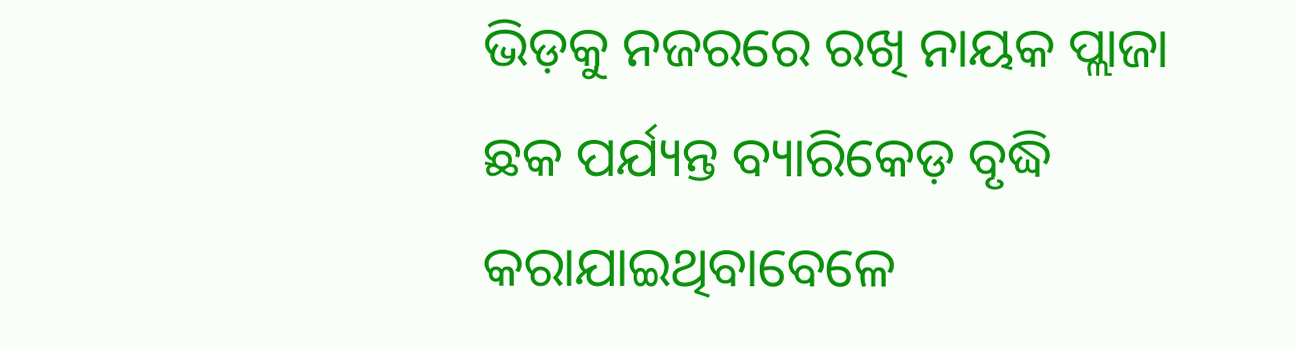ଭିଡ଼କୁ ନଜରରେ ରଖି ନାୟକ ପ୍ଲାଜା ଛକ ପର୍ଯ୍ୟନ୍ତ ବ୍ୟାରିକେଡ଼ ବୃଦ୍ଧି କରାଯାଇଥିବାବେଳେ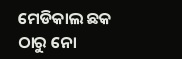ମେଡିକାଲ ଛକ ଠାରୁ ନୋ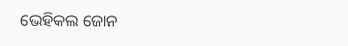ଭେହିକଲ ଜୋନ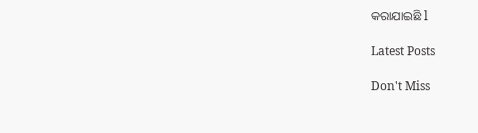କରାଯାଇଛି l

Latest Posts

Don't Miss